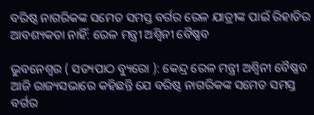ବରିଷ୍ଠ ନାଗରିକଙ୍କ ସମେତ ସମସ୍ତ ବର୍ଗର ରେଳ ଯାତ୍ରୀଙ୍କ ପାଇଁ ରିହାତିର ଆବଶ୍ୟକତା ନାହିଁ: ରେଳ ମନ୍ତ୍ରୀ ଅଶ୍ୱିନୀ ବୈଷ୍ଣବ

ଭୁବନେଶ୍ୱର ( ସତ୍ୟପାଠ ବ୍ୟୁରୋ ): କେନ୍ଦ୍ର ରେଳ ମନ୍ତ୍ରୀ ଅଶ୍ୱିନୀ ବୈଷ୍ଣବ ଆଜି ରାଜ୍ୟସଭାରେ କହିଛନ୍ତି ଯେ ବରିଷ୍ଠ ନାଗରିକଙ୍କ ସମେତ ସମସ୍ତ ବର୍ଗର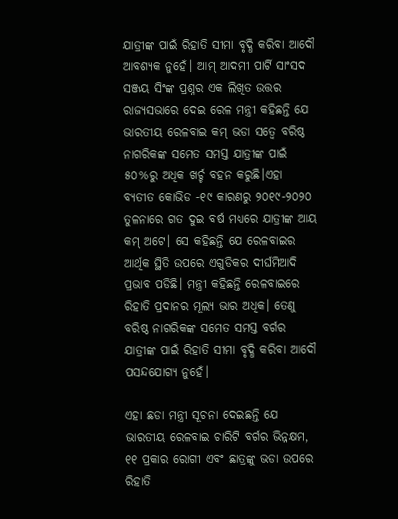ଯାତ୍ରୀଙ୍କ ପାଇଁ ରିହାତି ସୀମା ବୃଦ୍ଧି କରିବା ଆଦୌ ଆବଶ୍ୟକ ନୁହେଁ। ଆମ୍ ଆଦମୀ ପାର୍ଟି ସାଂସଦ ସଞ୍ଜୟ ସିଂଙ୍କ ପ୍ରଶ୍ନର ଏକ ଲିଖିତ ଉତ୍ତର ରାଜ୍ୟସଭାରେ ଦେଇ ରେଳ ମନ୍ତ୍ରୀ କହିଛନ୍ତି ଯେ ଭାରତୀୟ ରେଳବାଇ କମ୍ ଭଡା ସତ୍ୱେ ବରିଷ୍ଠ ନାଗରିକଙ୍କ ସମେତ ସମସ୍ତ ଯାତ୍ରୀଙ୍କ ପାଇଁ ୫୦%ରୁ ଅଧିକ ଖର୍ଚ୍ଚ ବହନ କରୁଛି।ଏହା ବ୍ୟତୀତ କୋଭିଡ -୧୯ କାରଣରୁ ୨୦୧୯-୨୦୨୦ ତୁଳନାରେ ଗତ ଦୁଇ ବର୍ଷ ମଧ୍ୟରେ ଯାତ୍ରୀଙ୍କ ଆୟ କମ୍ ଅଟେ। ସେ କହିଛନ୍ତି ଯେ ରେଳବାଇର ଆର୍ଥିକ ସ୍ଥିତି ଉପରେ ଏଗୁଡିକର ଦୀର୍ଘମିଆଦି ପ୍ରଭାବ ପଡିଛି। ମନ୍ତ୍ରୀ କହିଛନ୍ତି ରେଳବାଇରେ ରିହାତି ପ୍ରଦାନର ମୂଲ୍ୟ ଭାର ଅଧିକ। ତେଣୁ ବରିଷ୍ଠ ନାଗରିକଙ୍କ ସମେତ ସମସ୍ତ ବର୍ଗର ଯାତ୍ରୀଙ୍କ ପାଇଁ ରିହାତି ସୀମା ବୃଦ୍ଧି କରିବା ଆଦୌ ପସନ୍ଦଯୋଗ୍ୟ ନୁହେଁ।

ଏହା ଛଡା ମନ୍ତ୍ରୀ ସୂଚନା ଦେଇଛନ୍ତି ଯେ ଭାରତୀୟ ରେଳବାଇ ଚାରିଟି ବର୍ଗର ଭିନ୍ନକ୍ଷମ, ୧୧ ପ୍ରକାର ରୋଗୀ ଏବଂ ଛାତ୍ରଙ୍କୁ ଭଡା ଉପରେ ରିହାତି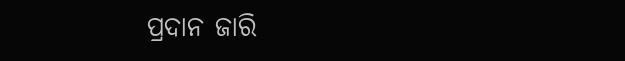ପ୍ରଦାନ ଜାରି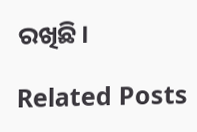ରଖିଛି।

Related Posts